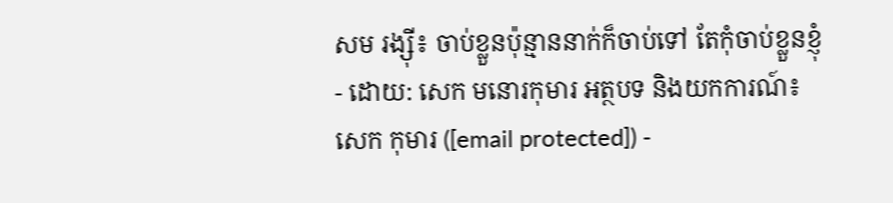សម រង្ស៊ី៖ ចាប់ខ្លួនប៉ុន្មាននាក់ក៏ចាប់ទៅ តែកុំចាប់ខ្លួនខ្ញុំ
- ដោយ: សេក មនោរកុមារ អត្ថបទ និងយកការណ៍៖ សេក កុមារ ([email protected]) -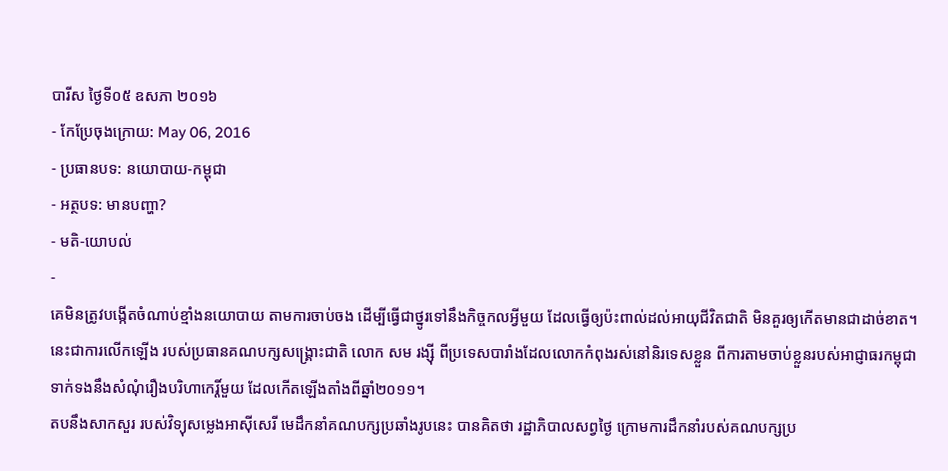បារីស ថ្ងៃទី០៥ ឧសភា ២០១៦
- កែប្រែចុងក្រោយ: May 06, 2016
- ប្រធានបទ: នយោបាយ-កម្ពុជា
- អត្ថបទ: មានបញ្ហា?
- មតិ-យោបល់
-
គេមិនត្រូវបង្កើតចំណាប់ខ្មាំងនយោបាយ តាមការចាប់ចង ដើម្បីធ្វើជាថ្នូរទៅនឹងកិច្ចកលអ្វីមួយ ដែលធ្វើឲ្យប៉ះពាល់ដល់អាយុជីវិតជាតិ មិនគួរឲ្យកើតមានជាដាច់ខាត។ នេះជាការលើកឡើង របស់ប្រធានគណបក្សសង្គ្រោះជាតិ លោក សម រង្ស៊ី ពីប្រទេសបារាំងដែលលោកកំពុងរស់នៅនិរទេសខ្លួន ពីការតាមចាប់ខ្លួនរបស់អាជ្ញាធរកម្ពុជា ទាក់ទងនឹងសំណុំរឿងបរិហាកេរ្តិ៍មួយ ដែលកើតឡើងតាំងពីឆ្នាំ២០១១។
តបនឹងសាកសួរ របស់វិទ្យុសម្លេងអាស៊ីសេរី មេដឹកនាំគណបក្សប្រឆាំងរូបនេះ បានគិតថា រដ្ឋាភិបាលសព្វថ្ងៃ ក្រោមការដឹកនាំរបស់គណបក្សប្រ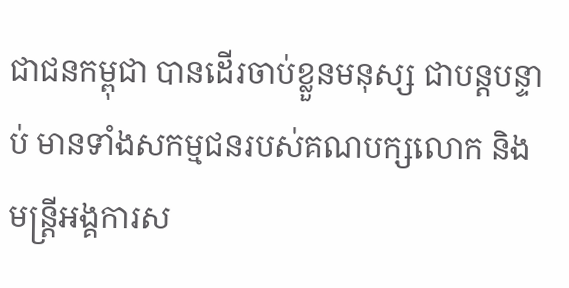ជាជនកម្ពុជា បានដើរចាប់ខ្លួនមនុស្ស ជាបន្តបន្ទាប់ មានទាំងសកម្មជនរបស់គណបក្សលោក និងមន្ត្រីអង្គការស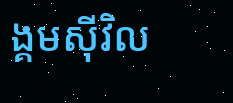ង្គមស៊ីវិល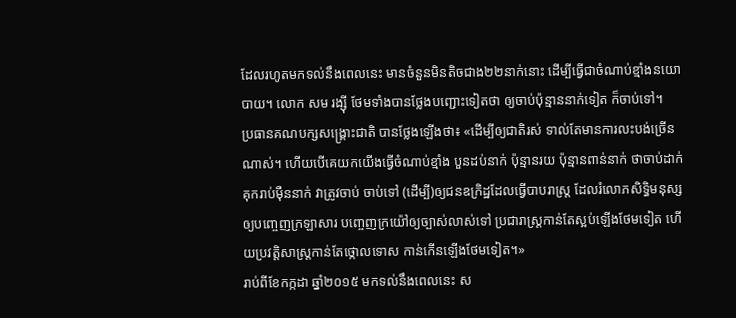ដែលរហូតមកទល់នឹងពេលនេះ មានចំនួនមិនតិចជាង២២នាក់នោះ ដើម្បីធ្វើជាចំណាប់ខ្មាំងនយោបាយ។ លោក សម រង្ស៊ី ថែមទាំងបានថ្លែងបញ្ជោះទៀតថា ឲ្យចាប់ប៉ុន្មាននាក់ទៀត ក៏ចាប់ទៅ។
ប្រធានគណបក្សសង្គ្រោះជាតិ បានថ្លែងឡើងថា៖ «ដើម្បីឲ្យជាតិរស់ ទាល់តែមានការលះបង់ច្រើនណាស់។ ហើយបើគេយកយើងធ្វើចំណាប់ខ្មាំង បួនដប់នាក់ ប៉ុន្មានរយ ប៉ុន្មានពាន់នាក់ ថាចាប់ដាក់គុករាប់ម៉ឺននាក់ វាត្រូវចាប់ ចាប់ទៅ (ដើម្បី)ឲ្យជនឧក្រិដ្ឋដែលធ្វើបាបរាស្ត្រ ដែលរំលោភសិទ្ធិមនុស្ស ឲ្យបញ្ចេញក្រឡាសារ បញ្ចេញក្រយ៉ៅឲ្យច្បាស់លាស់ទៅ ប្រជារាស្ត្រកាន់តែស្អប់ឡើងថែមទៀត ហើយប្រវត្តិសាស្ត្រកាន់តែថ្កោលទោស កាន់កើនឡើងថែមទៀត។»
រាប់ពីខែកក្កដា ឆ្នាំ២០១៥ មកទល់នឹងពេលនេះ ស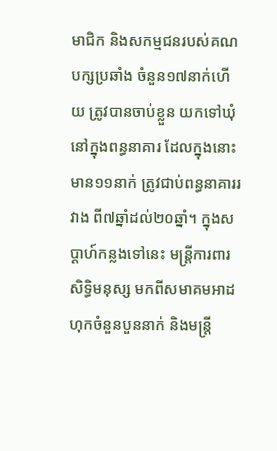មាជិក និងសកម្មជនរបស់គណបក្សប្រឆាំង ចំនួន១៧នាក់ហើយ ត្រូវបានចាប់ខ្លួន យកទៅឃុំនៅក្នុងពន្ធនាគារ ដែលក្នុងនោះមាន១១នាក់ ត្រូវជាប់ពន្ធនាគាររវាង ពី៧ឆ្នាំដល់២០ឆ្នាំ។ ក្នុងសប្ដាហ៍កន្លងទៅនេះ មន្ត្រីការពារសិទ្ធិមនុស្ស មកពីសមាគមអាដហុកចំនួនបួននាក់ និងមន្ត្រី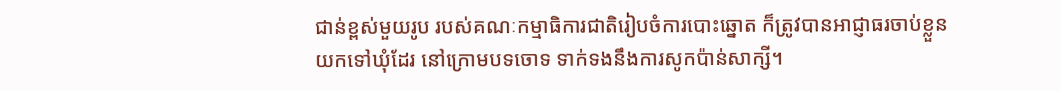ជាន់ខ្ពស់មួយរូប របស់គណៈកម្មាធិការជាតិរៀបចំការបោះឆ្នោត ក៏ត្រូវបានអាជ្ញាធរចាប់ខ្លួន យកទៅឃុំដែរ នៅក្រោមបទចោទ ទាក់ទងនឹងការសូកប៉ាន់សាក្សី។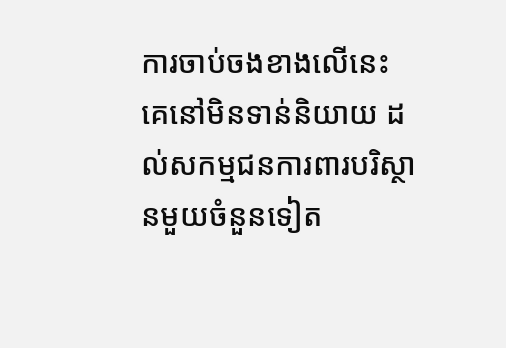ការចាប់ចងខាងលើនេះ គេនៅមិនទាន់និយាយ ដល់សកម្មជនការពារបរិស្ថានមួយចំនួនទៀត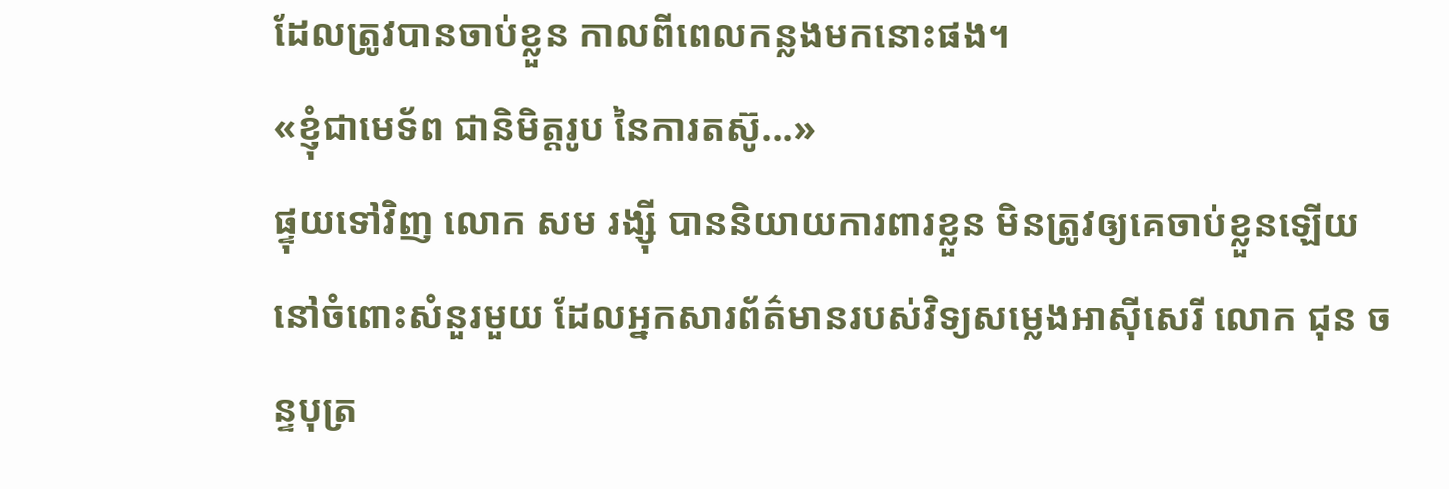ដែលត្រូវបានចាប់ខ្លួន កាលពីពេលកន្លងមកនោះផង។
«ខ្ញុំជាមេទ័ព ជានិមិត្តរូប នៃការតស៊ូ...»
ផ្ទុយទៅវិញ លោក សម រង្ស៊ី បាននិយាយការពារខ្លួន មិនត្រូវឲ្យគេចាប់ខ្លួនឡើយ នៅចំពោះសំនួរមួយ ដែលអ្នកសារព័ត៌មានរបស់វិទ្យសម្លេងអាស៊ីសេរី លោក ជុន ចន្ទបុត្រ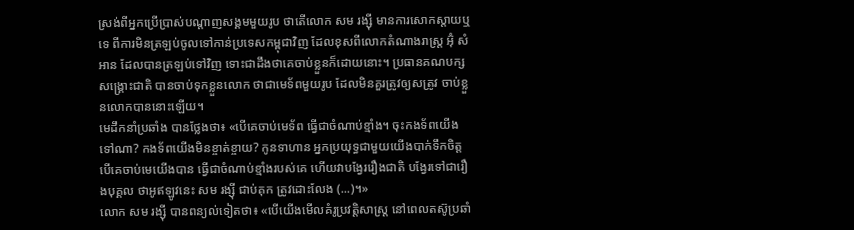ស្រង់ពីអ្នកប្រើប្រាស់បណ្ដាញសង្គមមួយរូប ថាតើលោក សម រង្ស៊ី មានការសោកស្ដាយឬទេ ពីការមិនត្រឡប់ចូលទៅកាន់ប្រទេសកម្ពុជាវិញ ដែលខុសពីលោកតំណាងរាស្ត្រ អ៊ុំ សំអាន ដែលបានត្រឡប់ទៅវិញ ទោះជាដឹងថាគេចាប់ខ្លួនក៏ដោយនោះ។ ប្រធានគណបក្សសង្គ្រោះជាតិ បានចាប់ទុកខ្លួនលោក ថាជាមេទ័ពមួយរូប ដែលមិនគួរត្រូវឲ្យសត្រូវ ចាប់ខ្លួនលោកបាននោះឡើយ។
មេដឹកនាំប្រឆាំង បានថ្លែងថា៖ «បើគេចាប់មេទ័ព ធ្វើជាចំណាប់ខ្មាំង។ ចុះកងទ័ពយើងទៅណា? កងទ័ពយើងមិនខ្ចាត់ខ្ចាយ? កូនទាហាន អ្នកប្រយុទ្ធជាមួយយើងបាក់ទឹកចិត្ត បើគេចាប់មេយើងបាន ធ្វើជាចំណាប់ខ្មាំងរបស់គេ ហើយវាបង្វែររឿងជាតិ បង្វែរទៅជារឿងបុគ្គល ថាអូឥឡូវនេះ សម រង្ស៊ី ជាប់គុក ត្រូវដោះលែង (...)។»
លោក សម រង្ស៊ី បានពន្យល់ទៀតថា៖ «បើយើងមើលគំរូប្រវត្តិសាស្ត្រ នៅពេលតស៊ូប្រឆាំ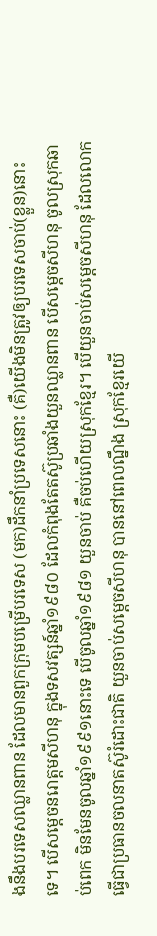ងនឹងបរទេសឈ្លានពាន ដែលមានពួកក្រុមបម្រើបរទេស (មក)ដឹកនាំប្រទេសនោះ (គឺ)យើងមិនត្រូវឲ្យបរទេសចាប់(ខ្លួន)នោះទេ។ បើសម្ដេចនរោត្ដមសីហនុ ក្នុងទសវត្សន៍ឆ្នាំ១៩៨០ ដែលកំពុងតែតស៊ូប្រឆាំងយួនឈ្លានពាន បើសម្ដេចសីហនុ ចូលស្រុកឆាប់ពេក មិនមែនចូលឆ្នាំ១៩៩១នោះទេ បើចូលឆ្នាំ១៩៨១ យួនចាប់ គឺចប់ហើយស្រុកខ្មែរ។ បើយួនចាប់សម្ដេចសីហនុ ដែលលោកធ្វើជាប្រធានចលនាតស៊ូរំដោះជាតិ យួនចាប់សម្ដេចសីហនុ បាននៅពេលណ្នឹង ស្រុកខ្មែរយើ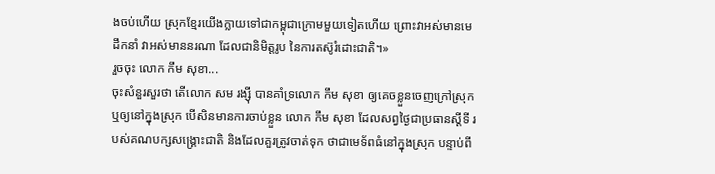ងចប់ហើយ ស្រុកខ្មែរយើងក្លាយទៅជាកម្ពុជាក្រោមមួយទៀតហើយ ព្រោះវាអស់មានមេដឹកនាំ វាអស់មាននរណា ដែលជានិមិត្តរូប នៃការតស៊ូរំដោះជាតិ។»
រួចចុះ លោក កឹម សុខា...
ចុះសំនួរសួរថា តើលោក សម រង្ស៊ី បានគាំទ្រលោក កឹម សុខា ឲ្យគេចខ្លួនចេញក្រៅស្រុក ឬឲ្យនៅក្នុងស្រុក បើសិនមានការចាប់ខ្លួន លោក កឹម សុខា ដែលសព្វថ្ងៃជាប្រធានស្ដីទី របស់គណបក្សសង្គ្រោះជាតិ និងដែលគួរត្រូវចាត់ទុក ថាជាមេទ័ពធំនៅក្នុងស្រុក បន្ទាប់ពី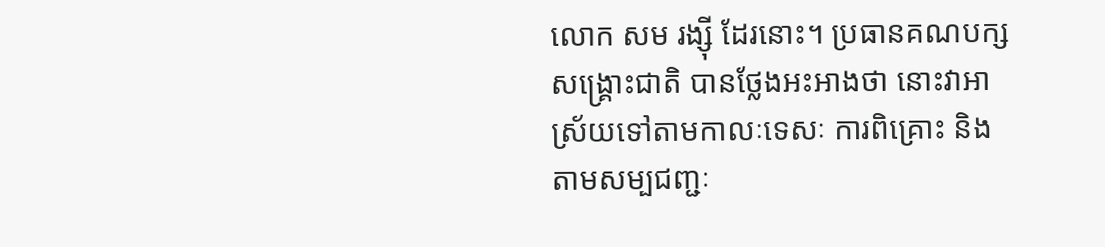លោក សម រង្ស៊ី ដែរនោះ។ ប្រធានគណបក្សសង្គ្រោះជាតិ បានថ្លែងអះអាងថា នោះវាអាស្រ័យទៅតាមកាលៈទេសៈ ការពិគ្រោះ និងតាមសម្បជញ្ជៈ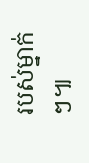របស់ម្នាក់ៗ៕